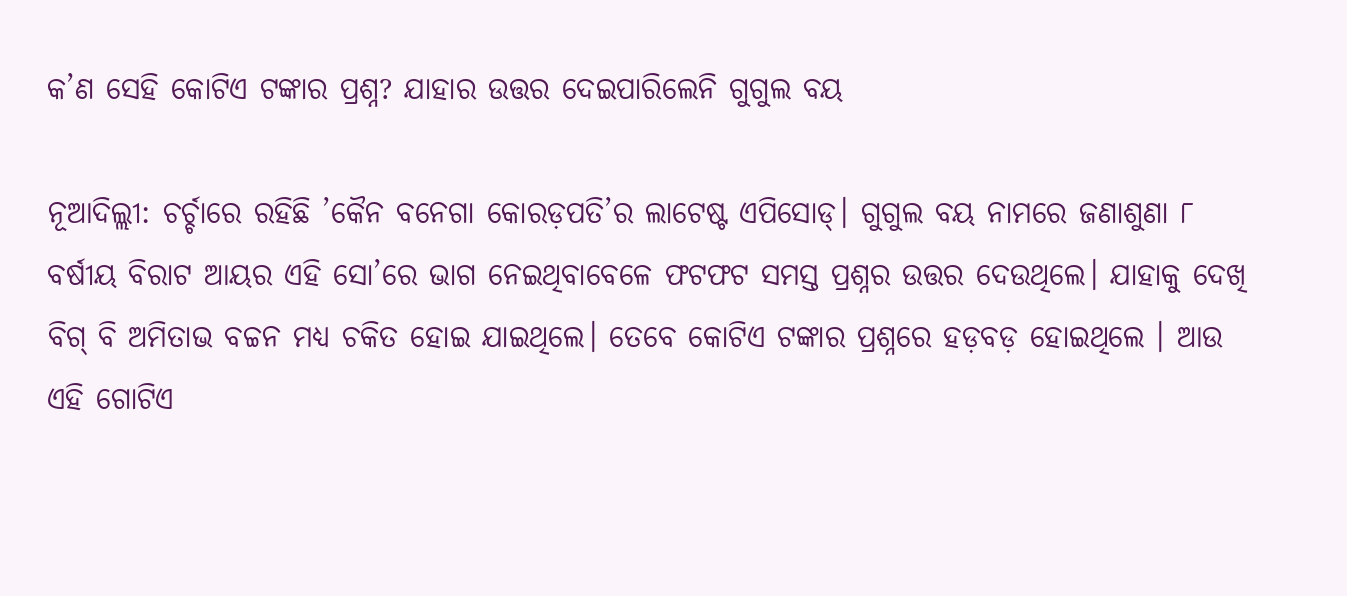କ’ଣ ସେହି କୋଟିଏ ଟଙ୍କାର ପ୍ରଶ୍ନ? ଯାହାର ଉତ୍ତର ଦେଇପାରିଲେନି ଗୁଗୁଲ ବୟ

ନୂଆଦିଲ୍ଲୀ: ଚର୍ଚ୍ଚାରେ ରହିଛି ’କୈନ ବନେଗା କୋରଡ଼ପତି’ର ଲାଟେଷ୍ଟ ଏପିସୋଡ୍। ଗୁଗୁଲ ବୟ ନାମରେ ଜଣାଶୁଣା ୮ ବର୍ଷୀୟ ବିରାଟ ଆୟର ଏହି ସୋ’ରେ ଭାଗ ନେଇଥିବାବେଳେ ଫଟଫଟ ସମସ୍ତ ପ୍ରଶ୍ନର ଉତ୍ତର ଦେଉଥିଲେ। ଯାହାକୁ ଦେଖି ବିଗ୍ ବି ଅମିତାଭ ବଚ୍ଚନ ମଧ୍ୟ ଚକିତ ହୋଇ ଯାଇଥିଲେ। ତେବେ କୋଟିଏ ଟଙ୍କାର ପ୍ରଶ୍ନରେ ହଡ଼ବଡ଼ ହୋଇଥିଲେ । ଆଉ ଏହି ଗୋଟିଏ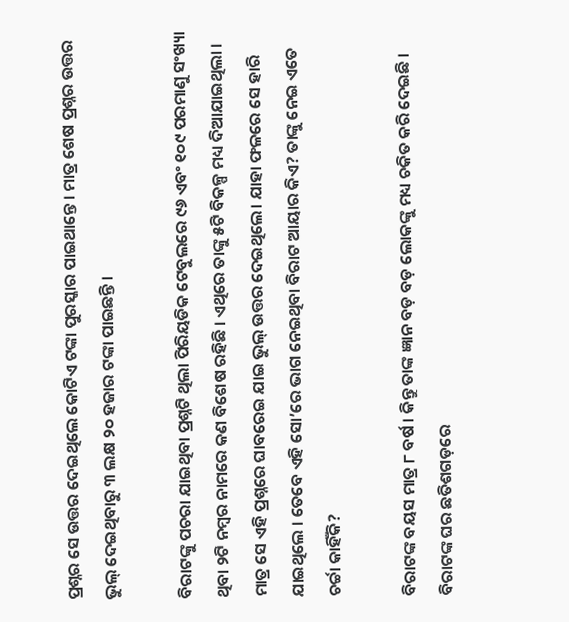ପ୍ରଶ୍ନର ସେ ଉତ୍ତର ଦେଇଥିଲେ କୋଟିଏ ଟଙ୍କା ପୁରସ୍କାର ପାଇଥାନ୍ତେ । ମାତ୍ର ଶେଷ ପ୍ରଶ୍ନର ଉତ୍ତର ଭୁଲ୍ ଦେଇଥିବାରୁ ୩ ଲକ୍ଷ ୨୦ ହଜାର ଟଙ୍କା ପାଇଛନ୍ତି ।

ବିରାଟଙ୍କୁ ପଚରା ଯାଇଥିବା ପ୍ରଶ୍ନଟି ଥିଲା ପିରିୟଡିକ ଟେବୁଲରେ ୯୬ ଏବଂ ୧୦୯ ପରମାଣୁ ସଂଖ୍ୟା ଥିବା ୨ଟି ନମ୍ବର ନାମରେ କଣ ବିଶେଷ ରହିଛି । ଏଥିରେ ତାଙ୍କୁ ୫ଟି ବିକଳ୍ପ ମଧ୍ୟ ଦିଆଯାଇଥିଲା । ମାତ୍ର ସେ ଏହି ପ୍ରଶ୍ନରେ ଘାବରେଇ ଯାଇ ଭୁଲ୍ ଉତ୍ତର ଦେଇଥିଲେ। ଯାହା ଫଳରେ ସେ ହାରି ଯାଇଥିଲେ । ତେବେ ଏହି ସୋ’ରେ ଭାଗ ନେଇଥିବା ବିରାଟ ଆୟାର କିଏ? ତାଙ୍କୁ ନେଇ ଏତେ ଚର୍ଚ୍ଚା କାହିଁକି?

ବିରାଟଙ୍କ ବୟସ ମାତ୍ର ୮ ବର୍ଷ । କିନ୍ତୁ ତାଙ୍କ ଜ୍ଞାନ ବଡ଼ ବଡ଼ ଲୋକଙ୍କୁ ମଧ୍ୟ ଚକିତ କରି ଦେଇଛି । ବିରାଟଙ୍କ ଘର ଛତିଶଗଡ଼ରେ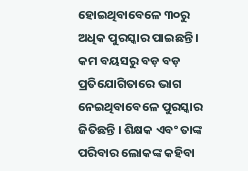ହୋଇଥିବାବେଳେ ୩୦ରୁ ଅଧିକ ପୁରସ୍କାର ପାଇଛନ୍ତି । କମ ବୟସରୁ ବଡ଼ ବଡ଼ ପ୍ରତିଯୋଗିତାରେ ଭାଗ ନେଇଥିବାବେଳେ ପୁରସ୍କାର ଜିତିଛନ୍ତି । ଶିକ୍ଷକ ଏବଂ ତାଙ୍କ ପରିବାର ଲୋକଙ୍କ କହିବା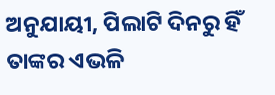ଅନୁଯାୟୀ, ପିଲାଟି ଦିନରୁ ହିଁ ତାଙ୍କର ଏଭଳି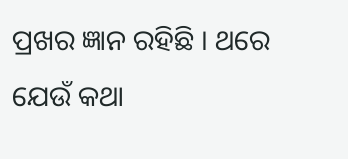ପ୍ରଖର ଜ୍ଞାନ ରହିଛି । ଥରେ ଯେଉଁ କଥା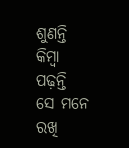ଶୁଣନ୍ତି କିମ୍ବା ପଢ଼ନ୍ତି ସେ ମନେ ରଖି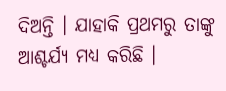ଦିଅନ୍ତି । ଯାହାକି ପ୍ରଥମରୁ ତାଙ୍କୁ ଆଶ୍ଚର୍ଯ୍ୟ ମଧ୍ୟ କରିଛି ।